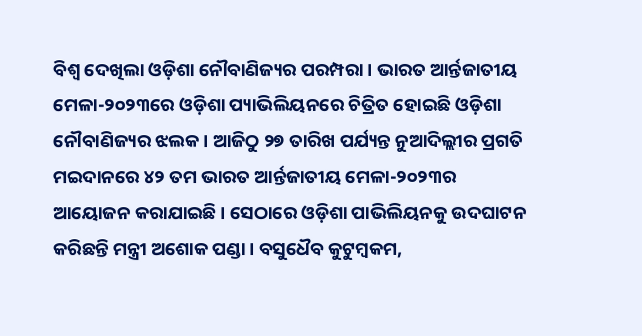ବିଶ୍ୱ ଦେଖିଲା ଓଡ଼ିଶା ନୌବାଣିଜ୍ୟର ପରମ୍ପରା । ଭାରତ ଆର୍ନ୍ତଜାତୀୟ ମେଳା-୨୦୨୩ରେ ଓଡ଼ିଶା ପ୍ୟାଭିଲିୟନରେ ଚିତ୍ରିତ ହୋଇଛି ଓଡ଼ିଶା ନୌବାଣିଜ୍ୟର ଝଲକ । ଆଜିଠୁ ୨୭ ତାରିଖ ପର୍ଯ୍ୟନ୍ତ ନୁଆଦିଲ୍ଲୀର ପ୍ରଗତି ମଇଦାନରେ ୪୨ ତମ ଭାରତ ଆର୍ନ୍ତଜାତୀୟ ମେଳା-୨୦୨୩ର ଆୟୋଜନ କରାଯାଇଛି । ସେଠାରେ ଓଡ଼ିଶା ପାଭିଲିୟନକୁ ଉଦଘାଟନ କରିଛନ୍ତି ମନ୍ତ୍ରୀ ଅଶୋକ ପଣ୍ଡା । ବସୁଧୈବ କୁଟୁମ୍ବକମ,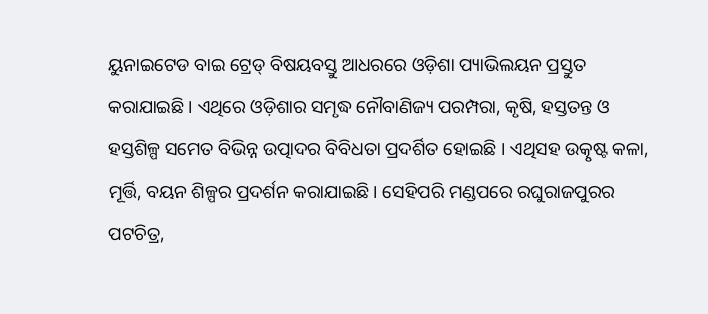ୟୁନାଇଟେଡ ବାଇ ଟ୍ରେଡ୍ ବିଷୟବସ୍ତୁ ଆଧରରେ ଓଡ଼ିଶା ପ୍ୟାଭିଲୟନ ପ୍ରସ୍ତୁତ କରାଯାଇଛି । ଏଥିରେ ଓଡ଼ିଶାର ସମୃଦ୍ଧ ନୌବାଣିଜ୍ୟ ପରମ୍ପରା, କୃଷି, ହସ୍ତତନ୍ତ ଓ ହସ୍ତଶିଳ୍ପ ସମେତ ବିଭିନ୍ନ ଉତ୍ପାଦର ବିବିଧତା ପ୍ରଦର୍ଶିତ ହୋଇଛି । ଏଥିସହ ଉତ୍କୃଷ୍ଟ କଳା, ମୂର୍ତ୍ତି, ବୟନ ଶିଳ୍ପର ପ୍ରଦର୍ଶନ କରାଯାଇଛି । ସେହିପରି ମଣ୍ଡପରେ ରଘୁରାଜପୁରର ପଟଚିତ୍ର,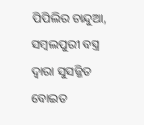ପିପିଲିର ଚାନ୍ଦୁଆ, ସମ୍ବଲପୁରୀ ବସ୍ତ୍ର ଦ୍ୱାରା ସୁସଜ୍ଜିତ ବୋଇତ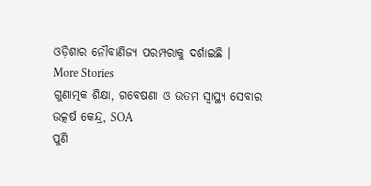ଓଡ଼ିଶାର ନୌବାଣିଜ୍ୟ ପରମ୍ପରାକୁ ଦର୍ଶାଇଛି ।
More Stories
ଗୁଣାତ୍ମକ ଶିକ୍ଷା, ଗବେଷଣା ଓ ଉତମ ସ୍ୱାସ୍ଥ୍ୟ ସେବାର ଉତ୍କର୍ଷ କେନ୍ଦ୍ର, SOA
ପୁଣି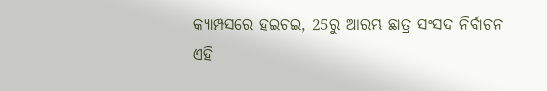କ୍ୟାମ୍ପସରେ ହଇଚଇ, 25ରୁ ଆରମ୍ଭ ଛାତ୍ର ସଂସଦ ନିର୍ବାଚନ
ଏହି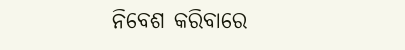ନିବେଶ କରିବାରେ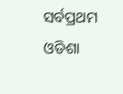ସର୍ବପ୍ରଥମ ଓଡିଶା